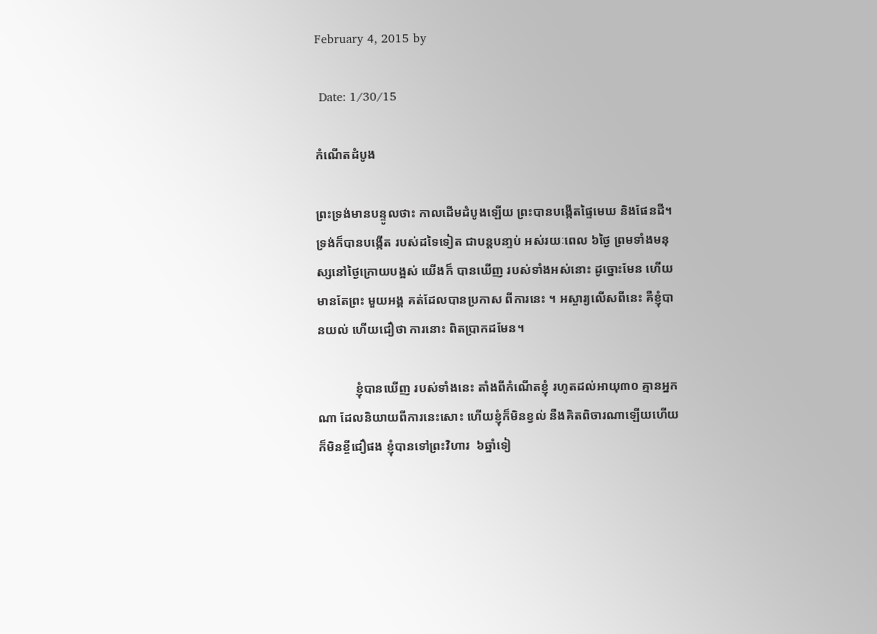February 4, 2015 by

 Date: 1/30/15

កំណើតដំបូង

ព្រះទ្រង់មានបន្ទូលថាះ កាលដើមដំបូងឡើយ ព្រះបានបង្កើតផ្ទៃមេឃ និងផែនដី។ ទ្រង់ក៏បានបង្កើត របស់ដទៃទៀត ជាបន្តបនា្ទប់ អស់រយៈពេល ៦ថ្ងៃ ព្រមទាំងមនុស្សនៅថ្ងៃក្រោយបង្អស់ យើងក៏ បានឃើញ របស់ទាំងអស់នោះ ដូច្នោះមែន ហើយមានតែព្រះ មួយអង្គ គត់ដែលបានប្រកាស ពីការនេះ ។ អស្ចារ្យលើសពីនេះ គឺខ្ញុំបានយល់ ហើយជឿថា ការនោះ ពិតប្រាកដមែន។

            ខ្ញុំបានឃើញ របស់ទាំងនេះ តាំងពីកំណើតខ្ញុំ រហូតដល់អាយុ៣០ គ្មានអ្នកណា ដែលនិយាយពីការនេះសោះ ហើយខ្ញុំក៏មិនខ្វល់ នឺងគិតពិចារណាឡើយហើយ ក៏មិនខ្ចីជឿផង ខ្ញុំបានទៅព្រះវិហារ  ៦ឆ្នាំទៀ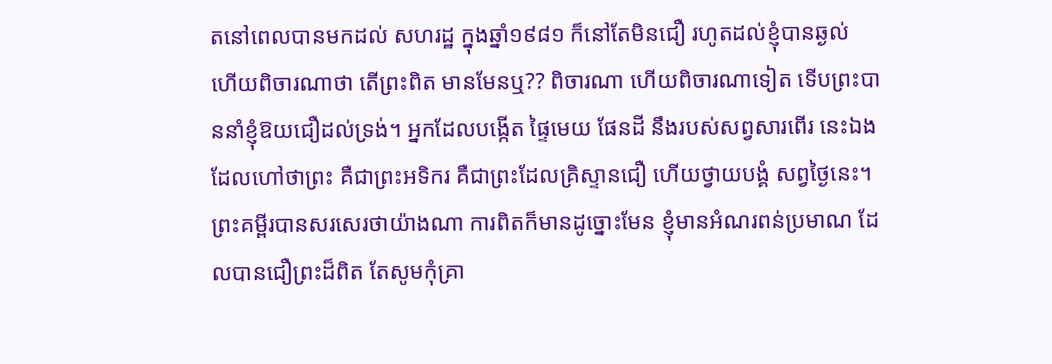តនៅពេលបានមកដល់ សហរដ្ឋ ក្នុងឆ្នាំ១៩៨១ ក៏នៅតែមិនជឿ រហូតដល់ខ្ញុំបានឆ្ងល់ ហើយពិចារណាថា តើព្រះពិត មានមែនឬ?? ពិចារណា ហើយពិចារណាទៀត ទើបព្រះបាននាំខ្ញុំឱយជឿដល់ទ្រង់។ អ្នកដែលបង្កើត ផ្ទៃមេយ ផែនដី នឹងរបស់សព្វសារពើរ នេះឯង ដែលហៅថាព្រះ គឺជាព្រះអទិករ គឺជាព្រះដែលគ្រិស្ទានជឿ ហើយថ្វាយបង្គំ សព្វថ្ងៃនេះ។ ព្រះគម្ពីរបានសរសេរថាយ៉ាងណា ការពិតក៏មានដូច្នោះមែន ខ្ញុំមានអំណរពន់ប្រមាណ ដែលបានជឿព្រះដ៏ពិត តែសូមកុំគ្រា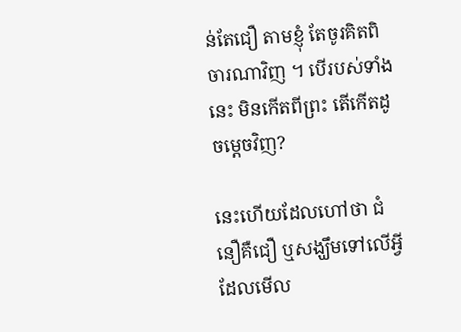ន់តែជឿ តាមខ្ញុំ តែចូរគិតពិចារណាវិញ ។ បើរបស់ទាំងនេះ មិនកើតពីព្រះ តើកើតដូចម្ដេចវិញ?

នេះហើយដែលហៅថា ជំនឿគឺជឿ ឬសង្ឃឹមទៅលើអ្វី ដែលមើល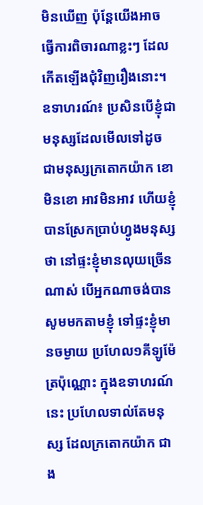មិនឃើញ ប៉ុន្ដែយើងអាច ធ្វើការពិចារណាខ្លះៗ ដែលកើតឡើងជុំវិញរឿងនោះ។ ឧទាហរណ៍៖ ប្រសិនបើខ្ញុំជាមនុស្សដែលមើលទៅដូច ជាមនុស្សក្រតោកយ៉ាក ខោមិនខោ អាវមិនអាវ ហើយខ្ញុំបានស្រែកប្រាប់ហ្វូងមនុស្សថា នៅផ្ទះខ្ញុំមានលុយច្រើនណាស់ បើអ្នកណាចង់បាន សូមមកតាមខ្ញុំ ទៅផ្ទះខ្ញុំមានចម្ងាយ ប្រហែល១គីឡូម៉ែត្រប៉ុណ្ណោះ ក្នុងឧទាហរណ៍នេះ ប្រហែលទាល់តែមនុស្ស ដែលក្រតោកយ៉ាក ជាង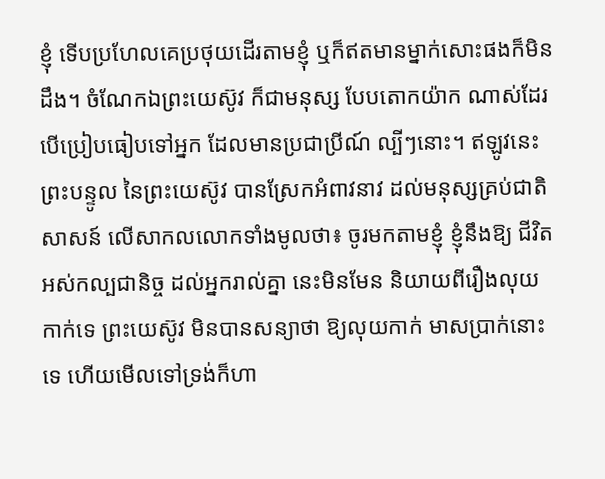ខ្ញុំ ទើបប្រហែលគេប្រថុយដើរតាមខ្ញុំ ឬក៏ឥតមានម្នាក់សោះផងក៏មិនដឹង។ ចំណែកឯព្រះយេស៊ូវ ក៏ជាមនុស្ស បែបតោកយ៉ាក ណាស់ដែរ បើប្រៀបធៀបទៅអ្នក ដែលមានប្រជាប្រីណ៍ ល្បីៗនោះ។ ឥឡូវនេះព្រះបន្ទូល នៃព្រះយេស៊ូវ បានស្រែកអំពាវនាវ ដល់មនុស្សគ្រប់ជាតិសាសន៍ លើសាកលលោកទាំងមូលថា៖ ចូរមកតាមខ្ញុំ ខ្ញុំនឹងឱ្យ ជីវិតអស់កល្បជានិច្ច ដល់អ្នករាល់គ្នា នេះមិនមែន និយាយពីរឿងលុយកាក់ទេ ព្រះយេស៊ូវ មិនបានសន្យាថា ឱ្យលុយកាក់ មាសប្រាក់នោះទេ ហើយមើលទៅទ្រង់ក៏ហា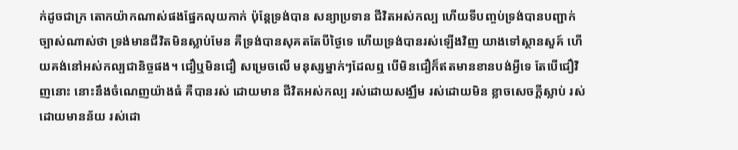ក់ដូចជាក្រ តោកយ៉ាកណាស់ផងផ្នែកលុយកាក់ ប៉ុន្ដែទ្រង់បាន សន្យាប្រទាន ជីវិតអស់កល្ប ហើយទីបញ្ចប់ទ្រង់បានបញ្ជាក់ច្បាស់ណាស់ថា ទ្រង់មានជីវិតមិនស្លាប់មែន គឺទ្រង់បានសុគតតែបីថ្ងៃទេ ហើយទ្រង់បានរស់ឡើងវិញ យាងទៅស្ថានសួគ៍ ហើយគង់នៅអស់កល្បជានិច្ចផង។ ជឿឬមិនជឿ សម្រេចលើ មនុស្សម្នាក់ៗដែលឮ បើមិនជឿក៏ឥតមានខានបង់អ្វីទេ តែបើជឿវិញនោះ នោះនឹងចំណេញយ៉ាងធំ គឺបានរស់ ដោយមាន ជីវិតអស់កល្ប រស់ដោយសង្ឈឹម រស់ដោយមិន ខ្លាចសេចក្ដីស្លាប់ រស់ដោយមានន័យ រស់ដោ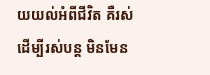យយល់អំពីជីវិត គឺរស់ដើម្បីរស់បន្ដ មិនមែន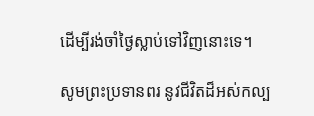ដើម្បីរង់ចាំថ្ងៃស្លាប់ទៅវិញនោះទេ។

សូមព្រះប្រទានពរ នូវជីវិតដ៏អស់កល្ប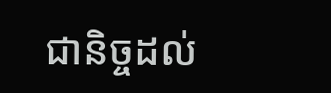ជានិច្ចដល់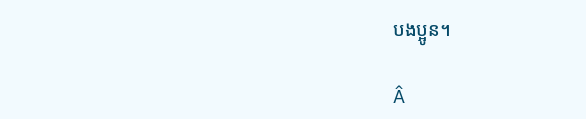បងប្អូន។

Â